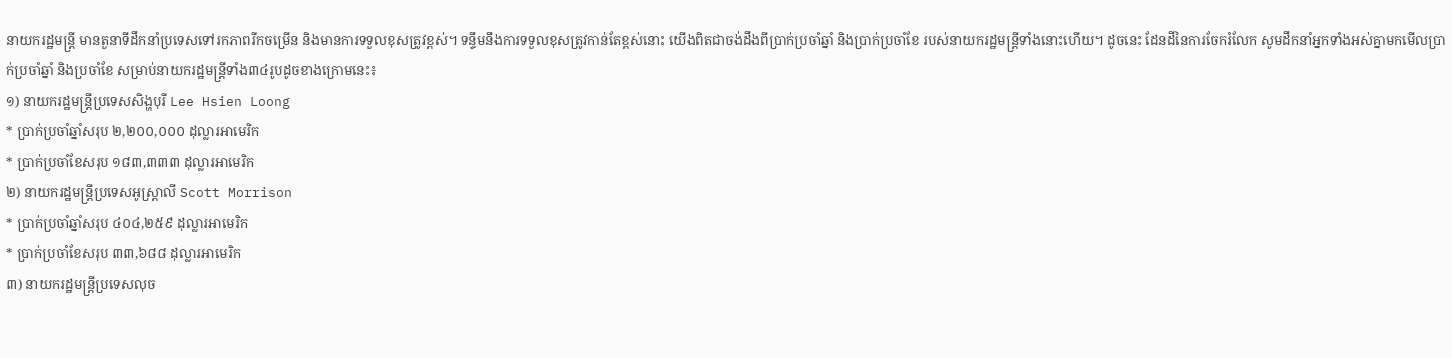នាយករដ្ឋមន្រ្តី មានតួនាទីដឹកនាំប្រទេសទៅរកភាពរីកចម្រើន និងមានការទទួលខុសត្រូវខ្ពស់។ ទន្ទឹមនឹងការទទួលខុសត្រូវកាន់តែខ្ពស់នោះ យើងពិតជាចង់ដឹងពីប្រាក់ប្រចាំឆ្នាំ និងប្រាក់ប្រចាំខែ របស់នាយករដ្ឋមន្ត្រីទាំងនោះហើយ។ ដូចនេះ ដែនដីនៃការចែករំលែក សូមដឹកនាំអ្នកទាំងអស់គ្នាមកមើលប្រាក់ប្រចាំឆ្នាំ និងប្រចាំខែ សម្រាប់នាយករដ្ឋមន្រ្តីទាំង៣៤រូបដូចខាងក្រោមនេះ៖
១) នាយករដ្ឋមន្រ្តីប្រទេសសិង្ហបុរី Lee Hsien Loong
* ប្រាក់ប្រចាំឆ្នាំសរុប ២,២០០,០០០ ដុល្លារអាមេរិក
* ប្រាក់ប្រចាំខែសរុប ១៨៣,៣៣៣ ដុល្លារអាមេរិក
២) នាយករដ្ឋមន្រ្តីប្រទេសអូស្រ្តាលី Scott Morrison
* ប្រាក់ប្រចាំឆ្នាំសរុប ៤០៤,២៥៩ ដុល្លារអាមេរិក
* ប្រាក់ប្រចាំខែសរុប ៣៣,៦៨៨ ដុល្លារអាមេរិក
៣) នាយករដ្ឋមន្រ្តីប្រទេសលុច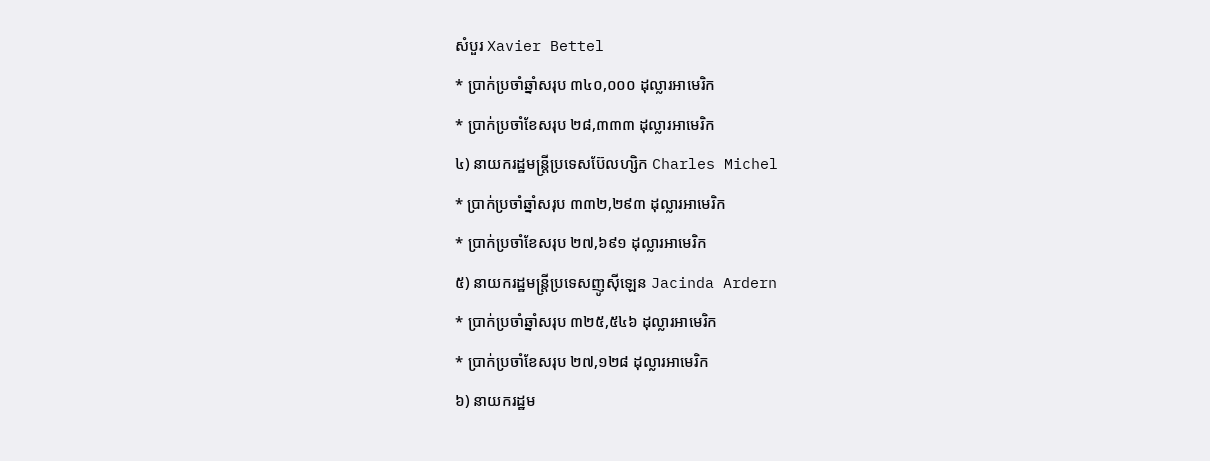សំបួរ Xavier Bettel
* ប្រាក់ប្រចាំឆ្នាំសរុប ៣៤០,០០០ ដុល្លារអាមេរិក
* ប្រាក់ប្រចាំខែសរុប ២៨,៣៣៣ ដុល្លារអាមេរិក
៤) នាយករដ្ឋមន្រ្តីប្រទេសប៊ែលហ្សិក Charles Michel
* ប្រាក់ប្រចាំឆ្នាំសរុប ៣៣២,២៩៣ ដុល្លារអាមេរិក
* ប្រាក់ប្រចាំខែសរុប ២៧,៦៩១ ដុល្លារអាមេរិក
៥) នាយករដ្ឋមន្រ្តីប្រទេសញូស៊ីឡេន Jacinda Ardern
* ប្រាក់ប្រចាំឆ្នាំសរុប ៣២៥,៥៤៦ ដុល្លារអាមេរិក
* ប្រាក់ប្រចាំខែសរុប ២៧,១២៨ ដុល្លារអាមេរិក
៦) នាយករដ្ឋម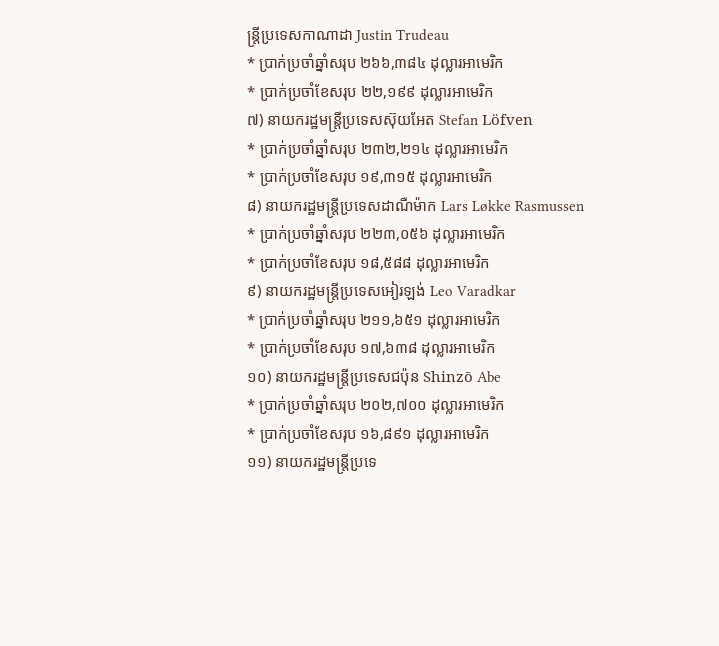ន្រ្តីប្រទេសកាណាដា Justin Trudeau
* ប្រាក់ប្រចាំឆ្នាំសរុប ២៦៦,៣៨៤ ដុល្លារអាមេរិក
* ប្រាក់ប្រចាំខែសរុប ២២,១៩៩ ដុល្លារអាមេរិក
៧) នាយករដ្ឋមន្រ្តីប្រទេសស៊ុយអែត Stefan Löfven
* ប្រាក់ប្រចាំឆ្នាំសរុប ២៣២,២១៤ ដុល្លារអាមេរិក
* ប្រាក់ប្រចាំខែសរុប ១៩,៣១៥ ដុល្លារអាមេរិក
៨) នាយករដ្ឋមន្រ្តីប្រទេសដាណឺម៉ាក Lars Løkke Rasmussen
* ប្រាក់ប្រចាំឆ្នាំសរុប ២២៣,០៥៦ ដុល្លារអាមេរិក
* ប្រាក់ប្រចាំខែសរុប ១៨,៥៨៨ ដុល្លារអាមេរិក
៩) នាយករដ្ឋមន្រ្តីប្រទេសអៀរឡង់ Leo Varadkar
* ប្រាក់ប្រចាំឆ្នាំសរុប ២១១,៦៥១ ដុល្លារអាមេរិក
* ប្រាក់ប្រចាំខែសរុប ១៧,៦៣៨ ដុល្លារអាមេរិក
១០) នាយករដ្ឋមន្រ្តីប្រទេសជប៉ុន Shinzō Abe
* ប្រាក់ប្រចាំឆ្នាំសរុប ២០២,៧០០ ដុល្លារអាមេរិក
* ប្រាក់ប្រចាំខែសរុប ១៦,៨៩១ ដុល្លារអាមេរិក
១១) នាយករដ្ឋមន្រ្តីប្រទេ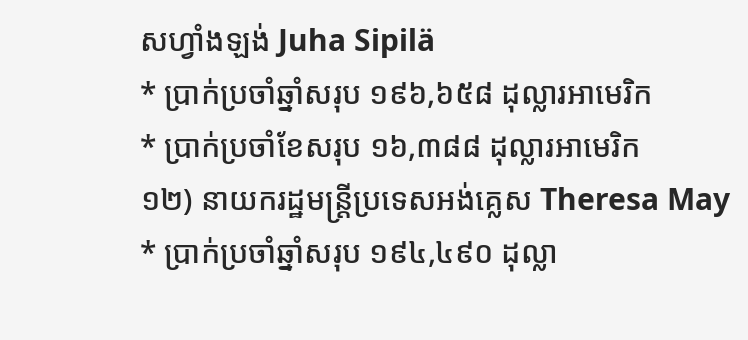សហ្វាំងឡង់ Juha Sipilä
* ប្រាក់ប្រចាំឆ្នាំសរុប ១៩៦,៦៥៨ ដុល្លារអាមេរិក
* ប្រាក់ប្រចាំខែសរុប ១៦,៣៨៨ ដុល្លារអាមេរិក
១២) នាយករដ្ឋមន្រ្តីប្រទេសអង់គ្លេស Theresa May
* ប្រាក់ប្រចាំឆ្នាំសរុប ១៩៤,៤៩០ ដុល្លា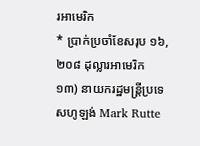រអាមេរិក
* ប្រាក់ប្រចាំខែសរុប ១៦,២០៨ ដុល្លារអាមេរិក
១៣) នាយករដ្ឋមន្រ្តីប្រទេសហូឡង់ Mark Rutte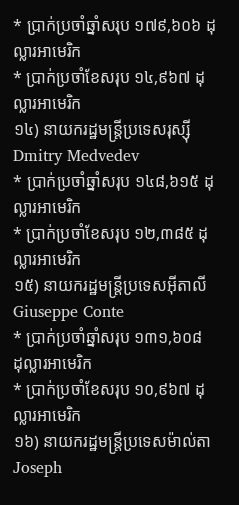* ប្រាក់ប្រចាំឆ្នាំសរុប ១៧៩,៦០៦ ដុល្លារអាមេរិក
* ប្រាក់ប្រចាំខែសរុប ១៤,៩៦៧ ដុល្លារអាមេរិក
១៤) នាយករដ្ឋមន្រ្តីប្រទេសរុស្ស៊ី Dmitry Medvedev
* ប្រាក់ប្រចាំឆ្នាំសរុប ១៤៨,៦១៥ ដុល្លារអាមេរិក
* ប្រាក់ប្រចាំខែសរុប ១២,៣៨៥ ដុល្លារអាមេរិក
១៥) នាយករដ្ឋមន្រ្តីប្រទេសអ៊ីតាលី Giuseppe Conte
* ប្រាក់ប្រចាំឆ្នាំសរុប ១៣១,៦០៨ ដុល្លារអាមេរិក
* ប្រាក់ប្រចាំខែសរុប ១០,៩៦៧ ដុល្លារអាមេរិក
១៦) នាយករដ្ឋមន្រ្តីប្រទេសម៉ាល់តា Joseph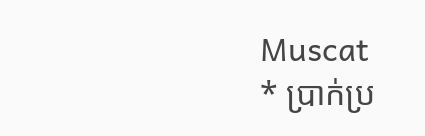Muscat
* ប្រាក់ប្រ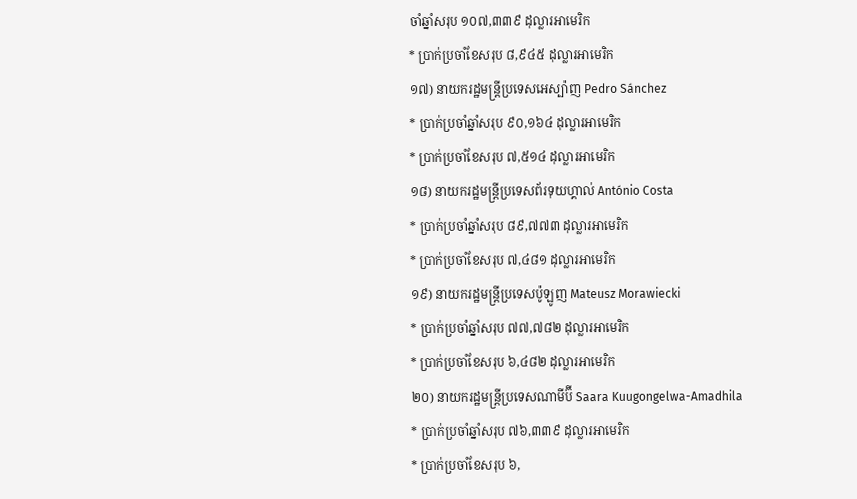ចាំឆ្នាំសរុប ១០៧,៣៣៩ ដុល្លារអាមេរិក
* ប្រាក់ប្រចាំខែសរុប ៨,៩៤៥ ដុល្លារអាមេរិក
១៧) នាយករដ្ឋមន្រ្តីប្រទេសអេស្ប៉ាញ Pedro Sánchez
* ប្រាក់ប្រចាំឆ្នាំសរុប ៩០,១៦៤ ដុល្លារអាមេរិក
* ប្រាក់ប្រចាំខែសរុប ៧,៥១៤ ដុល្លារអាមេរិក
១៨) នាយករដ្ឋមន្រ្តីប្រទេសព័រទុយហ្គាល់ António Costa
* ប្រាក់ប្រចាំឆ្នាំសរុប ៨៩,៧៧៣ ដុល្លារអាមេរិក
* ប្រាក់ប្រចាំខែសរុប ៧,៤៨១ ដុល្លារអាមេរិក
១៩) នាយករដ្ឋមន្រ្តីប្រទេសប៉ូឡូញ Mateusz Morawiecki
* ប្រាក់ប្រចាំឆ្នាំសរុប ៧៧,៧៨២ ដុល្លារអាមេរិក
* ប្រាក់ប្រចាំខែសរុប ៦,៤៨២ ដុល្លារអាមេរិក
២០) នាយករដ្ឋមន្រ្តីប្រទេសណាមីប៊ី Saara Kuugongelwa-Amadhila
* ប្រាក់ប្រចាំឆ្នាំសរុប ៧៦,៣៣៩ ដុល្លារអាមេរិក
* ប្រាក់ប្រចាំខែសរុប ៦,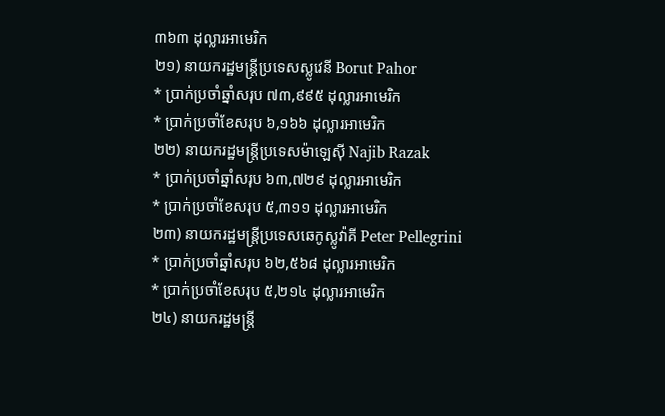៣៦៣ ដុល្លារអាមេរិក
២១) នាយករដ្ឋមន្រ្តីប្រទេសស្លូវេនី Borut Pahor
* ប្រាក់ប្រចាំឆ្នាំសរុប ៧៣,៩៩៥ ដុល្លារអាមេរិក
* ប្រាក់ប្រចាំខែសរុប ៦,១៦៦ ដុល្លារអាមេរិក
២២) នាយករដ្ឋមន្រ្តីប្រទេសម៉ាឡេស៊ី Najib Razak
* ប្រាក់ប្រចាំឆ្នាំសរុប ៦៣,៧២៩ ដុល្លារអាមេរិក
* ប្រាក់ប្រចាំខែសរុប ៥,៣១១ ដុល្លារអាមេរិក
២៣) នាយករដ្ឋមន្រ្តីប្រទេសឆេកូស្លូវ៉ាគី Peter Pellegrini
* ប្រាក់ប្រចាំឆ្នាំសរុប ៦២,៥៦៨ ដុល្លារអាមេរិក
* ប្រាក់ប្រចាំខែសរុប ៥,២១៤ ដុល្លារអាមេរិក
២៤) នាយករដ្ឋមន្រ្តី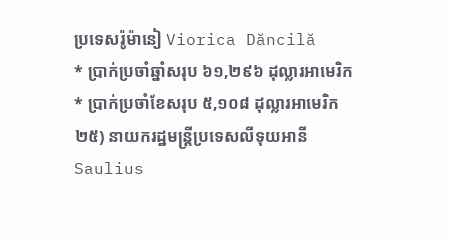ប្រទេសរ៉ូម៉ានៀ Viorica Dăncilă
* ប្រាក់ប្រចាំឆ្នាំសរុប ៦១,២៩៦ ដុល្លារអាមេរិក
* ប្រាក់ប្រចាំខែសរុប ៥,១០៨ ដុល្លារអាមេរិក
២៥) នាយករដ្ឋមន្រ្តីប្រទេសលីទុយអានី Saulius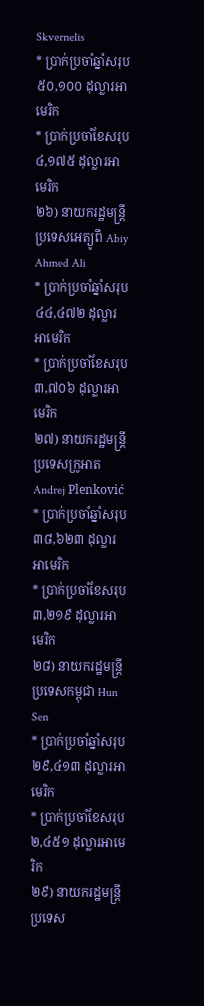Skvernelis
* ប្រាក់ប្រចាំឆ្នាំសរុប ៥០,១០០ ដុល្លារអាមេរិក
* ប្រាក់ប្រចាំខែសរុប ៤,១៧៥ ដុល្លារអាមេរិក
២៦) នាយករដ្ឋមន្រ្តីប្រទេសអេត្យូពី Abiy Ahmed Ali
* ប្រាក់ប្រចាំឆ្នាំសរុប ៤៤,៤៧២ ដុល្លារអាមេរិក
* ប្រាក់ប្រចាំខែសរុប ៣,៧០៦ ដុល្លារអាមេរិក
២៧) នាយករដ្ឋមន្រ្តីប្រទេសក្រូអាត Andrej Plenković
* ប្រាក់ប្រចាំឆ្នាំសរុប ៣៨,៦២៣ ដុល្លារអាមេរិក
* ប្រាក់ប្រចាំខែសរុប ៣,២១៩ ដុល្លារអាមេរិក
២៨) នាយករដ្ឋមន្រ្តីប្រទេសកម្ពុជា Hun Sen
* ប្រាក់ប្រចាំឆ្នាំសរុប ២៩,៤១៣ ដុល្លារអាមេរិក
* ប្រាក់ប្រចាំខែសរុប ២,៤៥១ ដុល្លារអាមេរិក
២៩) នាយករដ្ឋមន្រ្តីប្រទេស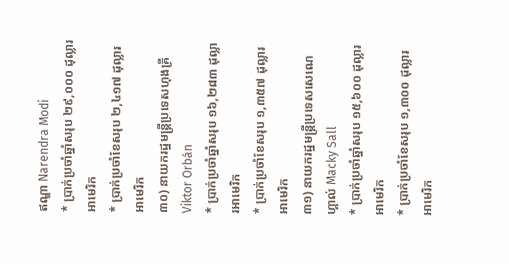ឥណ្ឌា Narendra Modi
* ប្រាក់ប្រចាំឆ្នាំសរុប ២៩,០០០ ដុល្លារអាមេរិក
* ប្រាក់ប្រចាំខែសរុប ២,៤១៧ ដុល្លារអាមេរិក
៣០) នាយករដ្ឋមន្រ្តីប្រទេសហុងគ្រី Viktor Orbán
* ប្រាក់ប្រចាំឆ្នាំសរុប ១៦,២៨៣ ដុល្លារអាមេរិក
* ប្រាក់ប្រចាំខែសរុប ១,៣៥៧ ដុល្លារអាមេរិក
៣១) នាយករដ្ឋមន្រ្តីប្រទេសសេណេហ្គាល់ Macky Sall
* ប្រាក់ប្រចាំឆ្នាំសរុប ១៥,៦០០ ដុល្លារអាមេរិក
* ប្រាក់ប្រចាំខែសរុប ១,៣០០ ដុល្លារអាមេរិក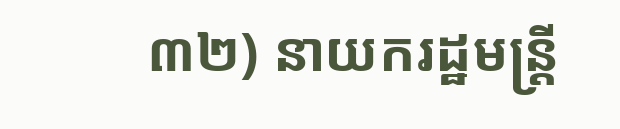៣២) នាយករដ្ឋមន្រ្តី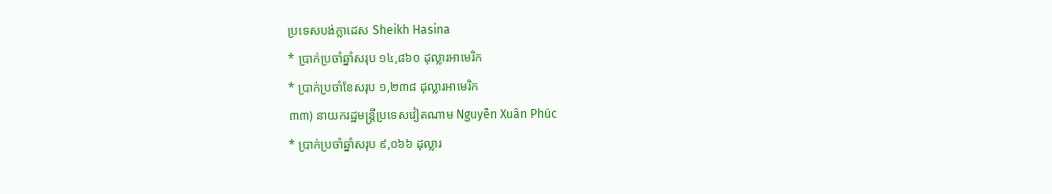ប្រទេសបង់ក្លាដេស Sheikh Hasina
* ប្រាក់ប្រចាំឆ្នាំសរុប ១៤,៨៦០ ដុល្លារអាមេរិក
* ប្រាក់ប្រចាំខែសរុប ១,២៣៨ ដុល្លារអាមេរិក
៣៣) នាយករដ្ឋមន្រ្តីប្រទេសវៀតណាម Nguyễn Xuân Phúc
* ប្រាក់ប្រចាំឆ្នាំសរុប ៩,០៦៦ ដុល្លារ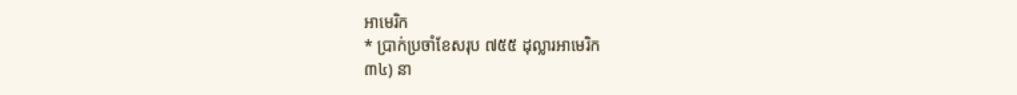អាមេរិក
* ប្រាក់ប្រចាំខែសរុប ៧៥៥ ដុល្លារអាមេរិក
៣៤) នា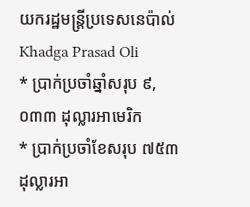យករដ្ឋមន្រ្តីប្រទេសនេប៉ាល់ Khadga Prasad Oli
* ប្រាក់ប្រចាំឆ្នាំសរុប ៩,០៣៣ ដុល្លារអាមេរិក
* ប្រាក់ប្រចាំខែសរុប ៧៥៣ ដុល្លារអា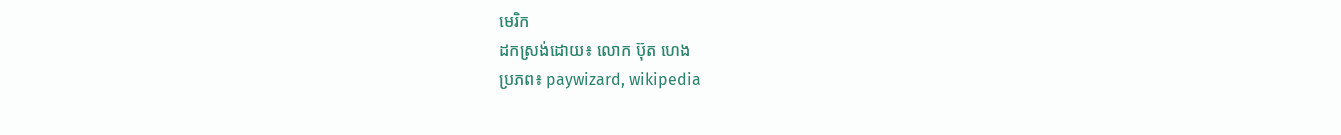មេរិក
ដកស្រង់ដោយ៖ លោក ប៊ុត ហេង
ប្រភព៖ paywizard, wikipedia